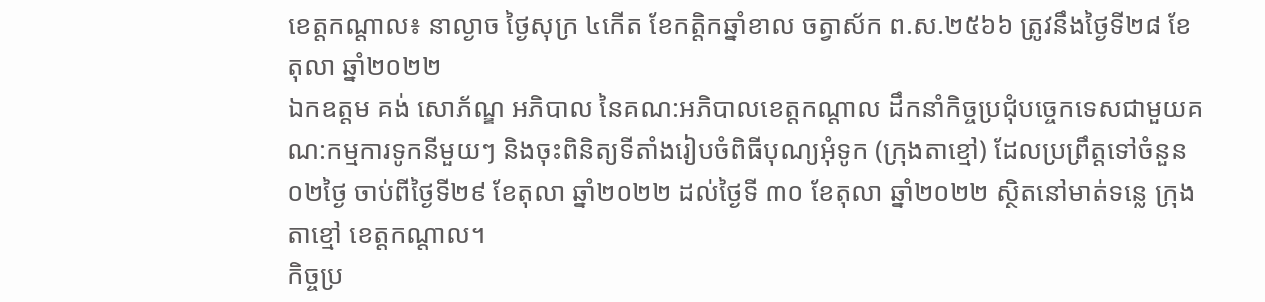ខេត្តកណ្តាល៖ នាល្ងាច ថ្ងៃសុក្រ ៤កើត ខែកត្តិកឆ្នាំខាល ចត្វាស័ក ព.ស.២៥៦៦ ត្រូវនឹងថ្ងៃទី២៨ ខែតុលា ឆ្នាំ២០២២
ឯកឧត្តម គង់ សោភ័ណ្ឌ អភិបាល នៃគណ:អភិបាលខេត្តកណ្តាល ដឹកនាំកិច្ចប្រជុំបច្ចេកទេសជាមួយគណ:កម្មការទូកនីមួយៗ និងចុះពិនិត្យទីតាំងរៀបចំពិធីបុណ្យអុំទូក (ក្រុងតាខ្មៅ) ដែលប្រព្រឹត្តទៅចំនួន០២ថ្ងៃ ចាប់ពីថ្ងៃទី២៩ ខែតុលា ឆ្នាំ២០២២ ដល់ថ្ងៃទី ៣០ ខែតុលា ឆ្នាំ២០២២ ស្ថិតនៅមាត់ទន្លេ ក្រុងតាខ្មៅ ខេត្តកណ្តាល។
កិច្ចប្រ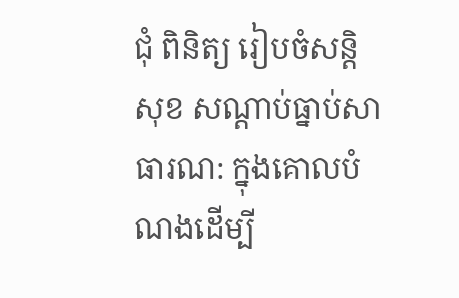ជុំ ពិនិត្យ រៀបចំសន្តិសុខ សណ្ដាប់ធ្នាប់សាធារណ: ក្នុងគោលបំណងដើម្បី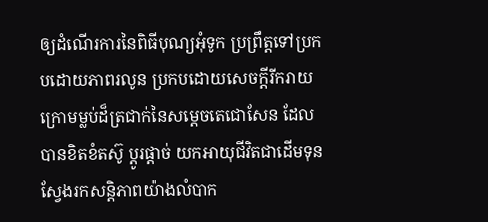ឲ្យដំណើរការនៃពិធីបុណ្យអុំទូក ប្រព្រឹត្តទៅប្រកបដោយភាពរលូន ប្រកបដោយសេចក្ដីរីករាយ ក្រោមម្លប់ដ៏ត្រជាក់នៃសម្ដេចតេជោសែន ដែលបានខិតខំតស៊ូ ប្ដូរផ្ដាច់ យកអាយុជីវិតជាដើមទុន ស្វែងរកសន្តិភាពយ៉ាងលំបាក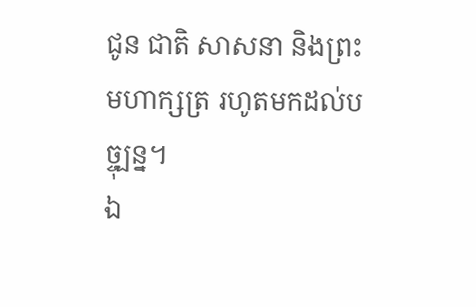ជូន ជាតិ សាសនា និងព្រះមហាក្សត្រ រហូតមកដល់បច្ចុ្បន្ន។
ឯ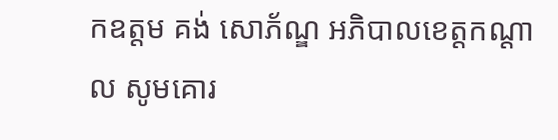កឧត្តម គង់ សោភ័ណ្ឌ អភិបាលខេត្តកណ្តាល សូមគោរ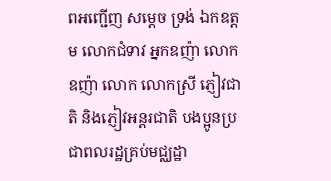ពអញ្ជើញ សម្ដេច ទ្រង់ ឯកឧត្តម លោកជំទាវ អ្នកឧញ៉ា លោកឧញ៉ា លោក លោកស្រី ភ្ញៀវជាតិ និងភ្ញៀវអន្តរជាតិ បងប្អូនប្រជាពលរដ្ឋគ្រប់មជ្ឈដ្ឋា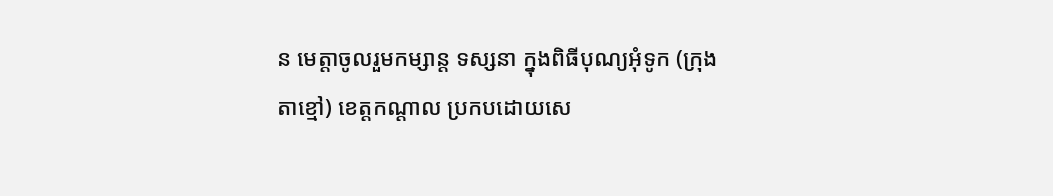ន មេត្តាចូលរួមកម្សាន្ត ទស្សនា ក្នុងពិធីបុណ្យអុំទូក (ក្រុងតាខ្មៅ) ខេត្តកណ្ដាល ប្រកបដោយសេ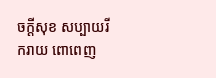ចក្ដីសុខ សប្បាយរីករាយ ពោពេញ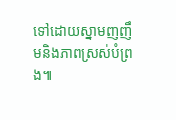ទៅដោយស្នាមញញឹមនិងភាពស្រស់បំព្រង៕